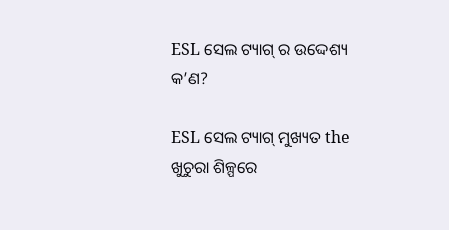ESL ସେଲ ଟ୍ୟାଗ୍ ର ଉଦ୍ଦେଶ୍ୟ କ’ଣ?

ESL ସେଲ ଟ୍ୟାଗ୍ ମୁଖ୍ୟତ the ଖୁଚୁରା ଶିଳ୍ପରେ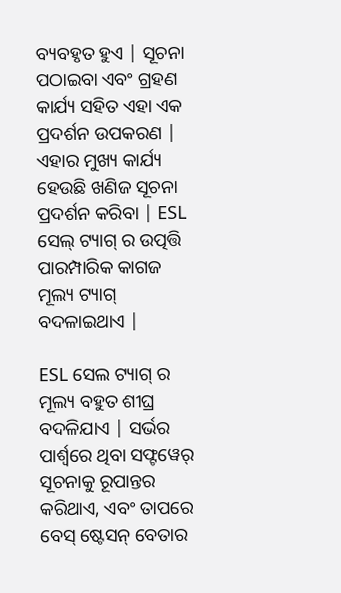ବ୍ୟବହୃତ ହୁଏ | ସୂଚନା ପଠାଇବା ଏବଂ ଗ୍ରହଣ କାର୍ଯ୍ୟ ସହିତ ଏହା ଏକ ପ୍ରଦର୍ଶନ ଉପକରଣ | ଏହାର ମୁଖ୍ୟ କାର୍ଯ୍ୟ ହେଉଛି ଖଣିଜ ସୂଚନା ପ୍ରଦର୍ଶନ କରିବା | ESL ସେଲ୍ ଟ୍ୟାଗ୍ ର ଉତ୍ପତ୍ତି ପାରମ୍ପାରିକ କାଗଜ ମୂଲ୍ୟ ଟ୍ୟାଗ୍ ବଦଳାଇଥାଏ |

ESL ସେଲ ଟ୍ୟାଗ୍ ର ମୂଲ୍ୟ ବହୁତ ଶୀଘ୍ର ବଦଳିଯାଏ | ସର୍ଭର ପାର୍ଶ୍ୱରେ ଥିବା ସଫ୍ଟୱେର୍ ସୂଚନାକୁ ରୂପାନ୍ତର କରିଥାଏ, ଏବଂ ତାପରେ ବେସ୍ ଷ୍ଟେସନ୍ ବେତାର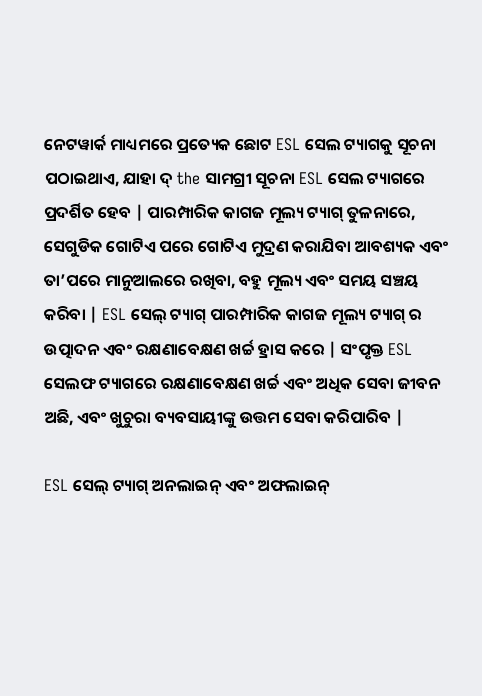ନେଟୱାର୍କ ମାଧ୍ୟମରେ ପ୍ରତ୍ୟେକ ଛୋଟ ESL ସେଲ ଟ୍ୟାଗକୁ ସୂଚନା ପଠାଇଥାଏ, ଯାହା ଦ୍ the ସାମଗ୍ରୀ ସୂଚନା ESL ସେଲ ଟ୍ୟାଗରେ ପ୍ରଦର୍ଶିତ ହେବ | ପାରମ୍ପାରିକ କାଗଜ ମୂଲ୍ୟ ଟ୍ୟାଗ୍ ତୁଳନାରେ, ସେଗୁଡିକ ଗୋଟିଏ ପରେ ଗୋଟିଏ ମୁଦ୍ରଣ କରାଯିବା ଆବଶ୍ୟକ ଏବଂ ତା’ପରେ ମାନୁଆଲରେ ରଖିବା, ବହୁ ମୂଲ୍ୟ ଏବଂ ସମୟ ସଞ୍ଚୟ କରିବା | ESL ସେଲ୍ ଟ୍ୟାଗ୍ ପାରମ୍ପାରିକ କାଗଜ ମୂଲ୍ୟ ଟ୍ୟାଗ୍ ର ଉତ୍ପାଦନ ଏବଂ ରକ୍ଷଣାବେକ୍ଷଣ ଖର୍ଚ୍ଚ ହ୍ରାସ କରେ | ସଂପୃକ୍ତ ESL ସେଲଫ ଟ୍ୟାଗରେ ରକ୍ଷଣାବେକ୍ଷଣ ଖର୍ଚ୍ଚ ଏବଂ ଅଧିକ ସେବା ଜୀବନ ଅଛି, ଏବଂ ଖୁଚୁରା ବ୍ୟବସାୟୀଙ୍କୁ ଉତ୍ତମ ସେବା କରିପାରିବ |

ESL ସେଲ୍ ଟ୍ୟାଗ୍ ଅନଲାଇନ୍ ଏବଂ ଅଫଲାଇନ୍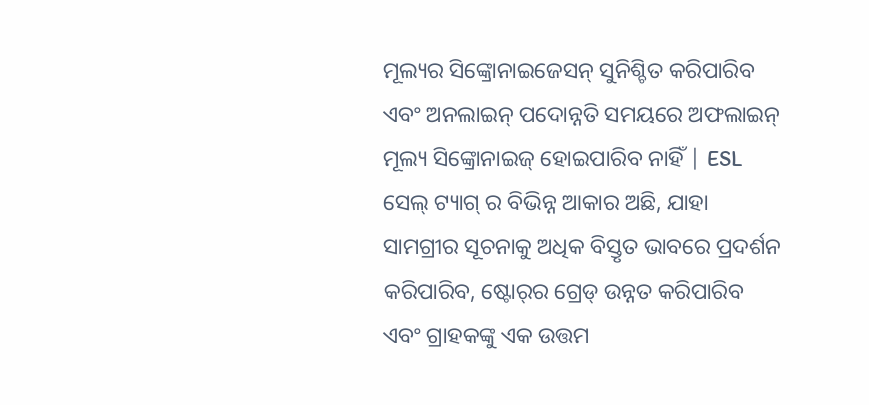ମୂଲ୍ୟର ସିଙ୍କ୍ରୋନାଇଜେସନ୍ ସୁନିଶ୍ଚିତ କରିପାରିବ ଏବଂ ଅନଲାଇନ୍ ପଦୋନ୍ନତି ସମୟରେ ଅଫଲାଇନ୍ ମୂଲ୍ୟ ସିଙ୍କ୍ରୋନାଇଜ୍ ହୋଇପାରିବ ନାହିଁ | ESL ସେଲ୍ ଟ୍ୟାଗ୍ ର ବିଭିନ୍ନ ଆକାର ଅଛି, ଯାହା ସାମଗ୍ରୀର ସୂଚନାକୁ ଅଧିକ ବିସ୍ତୃତ ଭାବରେ ପ୍ରଦର୍ଶନ କରିପାରିବ, ଷ୍ଟୋର୍‌ର ଗ୍ରେଡ୍ ଉନ୍ନତ କରିପାରିବ ଏବଂ ଗ୍ରାହକଙ୍କୁ ଏକ ଉତ୍ତମ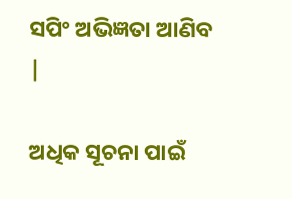ସପିଂ ଅଭିଜ୍ଞତା ଆଣିବ |

ଅଧିକ ସୂଚନା ପାଇଁ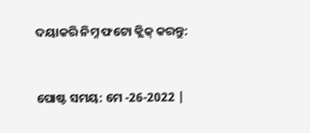ଦୟାକରି ନିମ୍ନ ଫଟୋ କ୍ଲିକ୍ କରନ୍ତୁ:


ପୋଷ୍ଟ ସମୟ: ମେ -26-2022 |